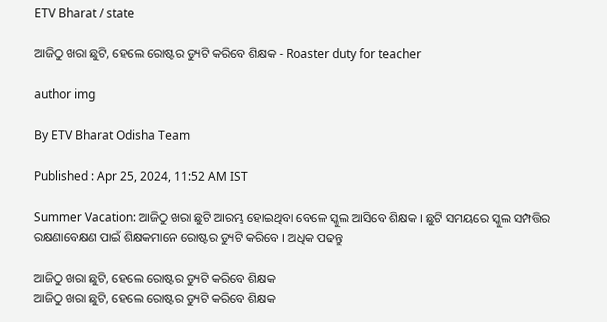ETV Bharat / state

ଆଜିଠୁ ଖରା ଛୁଟି, ହେଲେ ରୋଷ୍ଟର ଡ୍ୟୁଟି କରିବେ ଶିକ୍ଷକ - Roaster duty for teacher

author img

By ETV Bharat Odisha Team

Published : Apr 25, 2024, 11:52 AM IST

Summer Vacation: ଆଜିଠୁ ଖରା ଛୁଟି ଆରମ୍ଭ ହୋଇଥିବା ବେଳେ ସ୍କୁଲ ଆସିବେ ଶିକ୍ଷକ । ଛୁଟି ସମୟରେ ସ୍କୁଲ ସମ୍ପତ୍ତିର ରକ୍ଷଣାବେକ୍ଷଣ ପାଇଁ ଶିକ୍ଷକମାନେ ରୋଷ୍ଟର ଡ୍ୟୁଟି କରିବେ । ଅଧିକ ପଢନ୍ତୁ

ଆଜିଠୁ ଖରା ଛୁଟି, ହେଲେ ରୋଷ୍ଟର ଡ୍ୟୁଟି କରିବେ ଶିକ୍ଷକ
ଆଜିଠୁ ଖରା ଛୁଟି, ହେଲେ ରୋଷ୍ଟର ଡ୍ୟୁଟି କରିବେ ଶିକ୍ଷକ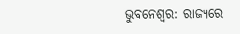ଭୁବନେଶ୍ୱର: ରାଜ୍ୟରେ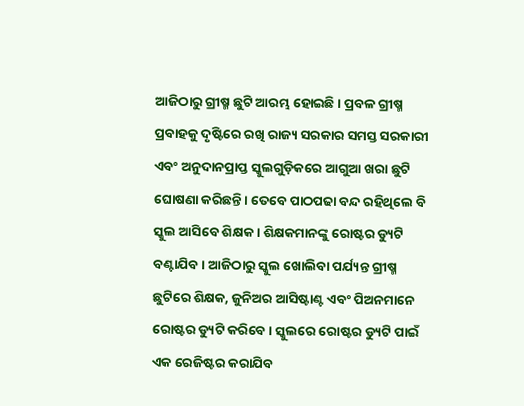ଆଜିଠାରୁ ଗ୍ରୀଷ୍ମ ଛୁଟି ଆରମ୍ଭ ହୋଇଛି । ପ୍ରବଳ ଗ୍ରୀଷ୍ମ ପ୍ରବାହକୁ ଦୃଷ୍ଟିରେ ରଖି ରାଜ୍ୟ ସରକାର ସମସ୍ତ ସରକାରୀ ଏବଂ ଅନୁଦାନପ୍ରାପ୍ତ ସ୍କୁଲଗୁଡ଼ିକରେ ଆଗୁଆ ଖରା ଛୁଟି ଘୋଷଣା କରିଛନ୍ତି । ତେବେ ପାଠପଢା ବନ୍ଦ ରହିଥିଲେ ବି ସ୍କୁଲ ଆସିବେ ଶିକ୍ଷକ । ଶିକ୍ଷକମାନଙ୍କୁ ରୋଷ୍ଟର ଡ୍ୟୁଟି ବଣ୍ଟାଯିବ । ଆଜିଠାରୁ ସ୍କୁଲ ଖୋଲିବା ପର୍ଯ୍ୟନ୍ତ ଗ୍ରୀଷ୍ମ ଛୁଟିରେ ଶିକ୍ଷକ, ଜୁନିଅର ଆସିଷ୍ଟାଣ୍ଟ ଏବଂ ପିଅନମାନେ ରୋଷ୍ଟର ଡ୍ୟୁଟି କରିବେ । ସ୍କୁଲରେ ରୋଷ୍ଟର ଡ୍ୟୁଟି ପାଇଁ ଏକ ରେଜିଷ୍ଟର କରାଯିବ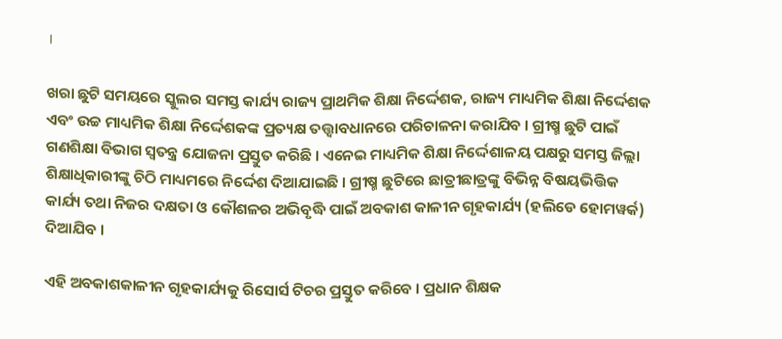।

ଖରା ଛୁଟି ସମୟରେ ସ୍କୁଲର ସମସ୍ତ କାର୍ଯ୍ୟ ରାଜ୍ୟ ପ୍ରାଥମିକ ଶିକ୍ଷା ନିର୍ଦ୍ଦେଶକ, ରାଜ୍ୟ ମାଧ୍ୟମିକ ଶିକ୍ଷା ନିର୍ଦ୍ଦେଶକ ଏବଂ ଉଚ୍ଚ ମାଧ୍ୟମିକ ଶିକ୍ଷା ନିର୍ଦ୍ଦେଶକଙ୍କ ପ୍ରତ୍ୟକ୍ଷ ତତ୍ତ୍ବାବଧାନରେ ପରିଚାଳନା କରାଯିବ । ଗ୍ରୀଷ୍ମ ଛୁଟି ପାଇଁ ଗଣଶିକ୍ଷା ବିଭାଗ ସ୍ୱତନ୍ତ୍ର ଯୋଜନା ପ୍ରସ୍ତୁତ କରିଛି । ଏନେଇ ମାଧ୍ୟମିକ ଶିକ୍ଷା ନିର୍ଦ୍ଦେଶାଳୟ ପକ୍ଷରୁ ସମସ୍ତ ଜିଲ୍ଲା ଶିକ୍ଷାଧିକାରୀଙ୍କୁ ଚିଠି ମାଧ୍ୟମରେ ନିର୍ଦ୍ଦେଶ ଦିଆଯାଇଛି । ଗ୍ରୀଷ୍ମ ଛୁଟିରେ ଛାତ୍ରୀଛାତ୍ରଙ୍କୁ ବିଭିନ୍ନ ବିଷୟଭିତ୍ତିକ କାର୍ଯ୍ୟ ତଥା ନିଜର ଦକ୍ଷତା ଓ କୌଶଳର ଅଭିବୃଦ୍ଧି ପାଇଁ ଅବକାଶ କାଳୀନ ଗୃହକାର୍ଯ୍ୟ (ହଲିଡେ ହୋମୱର୍କ) ଦିଆଯିବ ।

ଏହି ଅବକାଶକାଳୀନ ଗୃହକାର୍ଯ୍ୟକୁ ରିସୋର୍ସ ଟିଚର ପ୍ରସ୍ତୁତ କରିବେ । ପ୍ରଧାନ ଶିକ୍ଷକ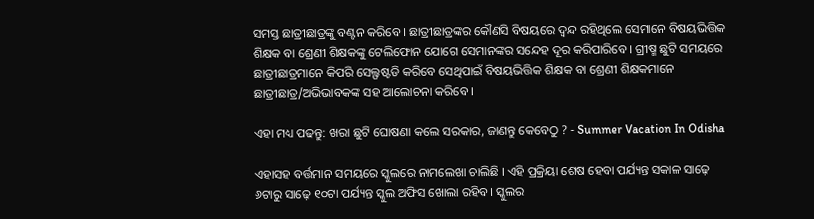ସମସ୍ତ ଛାତ୍ରୀଛାତ୍ରଙ୍କୁ ବଣ୍ଟନ କରିବେ । ଛାତ୍ରୀଛାତ୍ରଙ୍କର କୌଣସି ବିଷୟରେ ଦ୍ୱନ୍ଦ ରହିଥିଲେ ସେମାନେ ବିଷୟଭିତ୍ତିକ ଶିକ୍ଷକ ବା ଶ୍ରେଣୀ ଶିକ୍ଷକଙ୍କୁ ଟେଲିଫୋନ ଯୋଗେ ସେମାନଙ୍କର ସନ୍ଦେହ ଦୂର କରିପାରିବେ । ଗ୍ରୀଷ୍ମ ଛୁଟି ସମୟରେ ଛାତ୍ରୀଛାତ୍ରମାନେ କିପରି ସେଲ୍ଫଷ୍ଟଡି କରିବେ ସେଥିପାଇଁ ବିଷୟଭିତ୍ତିକ ଶିକ୍ଷକ ବା ଶ୍ରେଣୀ ଶିକ୍ଷକମାନେ ଛାତ୍ରୀଛାତ୍ର/ଅଭିଭାବକଙ୍କ ସହ ଆଲୋଚନା କରିବେ ।

ଏହା ମଧ୍ୟ ପଢନ୍ତୁ: ଖରା ଛୁଟି ଘୋଷଣା କଲେ ସରକାର, ଜାଣନ୍ତୁ କେବେଠୁ ? - Summer Vacation In Odisha

ଏହାସହ ବର୍ତ୍ତମାନ ସମୟରେ ସ୍କୁଲରେ ନାମଲେଖା ଚାଲିଛି । ଏହି ପ୍ରକ୍ରିୟା ଶେଷ ହେବା ପର୍ଯ୍ୟନ୍ତ ସକାଳ ସାଢ଼େ ୬ଟାରୁ ସାଢ଼େ ୧୦ଟା ପର୍ଯ୍ୟନ୍ତ ସ୍କୁଲ ଅଫିସ ଖୋଲା ରହିବ। ସ୍କୁଲର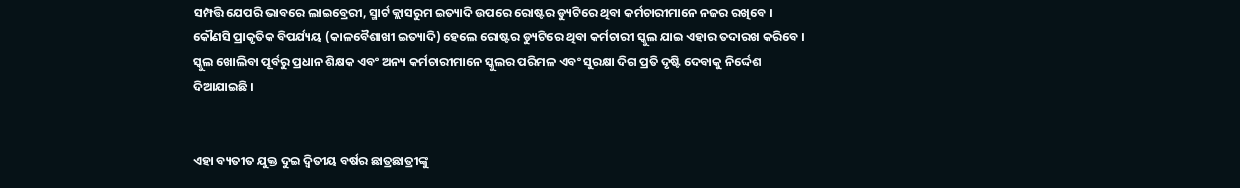ସମ୍ପତ୍ତି ଯେପରି ଭାବରେ ଲାଇବ୍ରେରୀ, ସ୍ମାର୍ଟ କ୍ଲାସରୁମ ଇତ୍ୟାଦି ଉପରେ ରୋଷ୍ଟର ଡ୍ୟୁଟିରେ ଥିବା କର୍ମଚାରୀମାନେ ନଜର ରଖିବେ । କୌଣସି ପ୍ରାକୃତିକ ବିପର୍ଯ୍ୟୟ (କାଳବୈଶାଖୀ ଇତ୍ୟାଦି) ହେଲେ ରୋଷ୍ଟର ଡ୍ୟୁଟିରେ ଥିବା କର୍ମଚାରୀ ସ୍କୁଲ ଯାଇ ଏହାର ତଦାରଖ କରିବେ । ସ୍କୁଲ ଖୋଲିବା ପୂର୍ବରୁ ପ୍ରଧାନ ଶିକ୍ଷକ ଏବଂ ଅନ୍ୟ କର୍ମଚାରୀମାନେ ସ୍କୁଲର ପରିମଳ ଏବଂ ସୁରକ୍ଷା ଦିଗ ପ୍ରତି ଦୃଷ୍ଟି ଦେବାକୁ ନିର୍ଦ୍ଦେଶ ଦିଆଯାଇଛି ।


ଏହା ବ୍ୟତୀତ ଯୁକ୍ତ ଦୁଇ ଦ୍ୱିତୀୟ ବର୍ଷର ଛାତ୍ରଛାତ୍ରୀଙ୍କୁ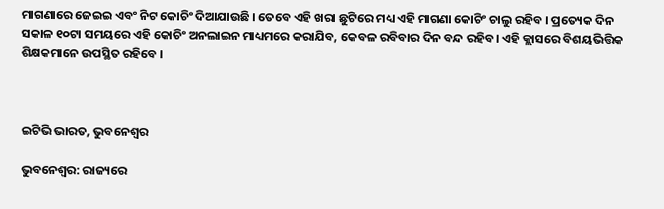ମାଗଣାରେ ଜେଇଇ ଏବଂ ନିଟ କୋଚିଂ ଦିଆଯାଉଛି । ତେବେ ଏହି ଖରା ଛୁଟିରେ ମଧ୍ୟ ଏହି ମାଗଣା କୋଚିଂ ଚାଲୁ ରହିବ । ପ୍ରତ୍ୟେକ ଦିନ ସକାଳ ୧୦ଟା ସମୟରେ ଏହି କୋଚିଂ ଅନଲାଇନ ମାଧ୍ୟମରେ କରାଯିବ, କେବଳ ରବିବାର ଦିନ ବନ୍ଦ ରହିବ। ଏହି କ୍ଲାସରେ ବିଶୟଭିତ୍ତିକ ଶିକ୍ଷକମାନେ ଉପସ୍ଥିତ ରହିବେ ।



ଇଟିଭି ଭାରତ, ଭୁବନେଶ୍ୱର

ଭୁବନେଶ୍ୱର: ରାଜ୍ୟରେ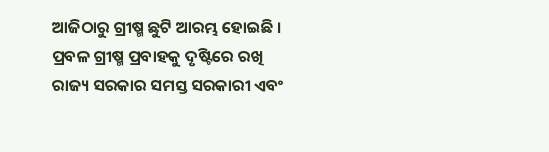ଆଜିଠାରୁ ଗ୍ରୀଷ୍ମ ଛୁଟି ଆରମ୍ଭ ହୋଇଛି । ପ୍ରବଳ ଗ୍ରୀଷ୍ମ ପ୍ରବାହକୁ ଦୃଷ୍ଟିରେ ରଖି ରାଜ୍ୟ ସରକାର ସମସ୍ତ ସରକାରୀ ଏବଂ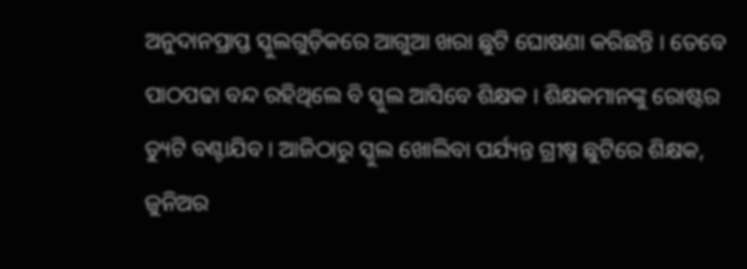ଅନୁଦାନପ୍ରାପ୍ତ ସ୍କୁଲଗୁଡ଼ିକରେ ଆଗୁଆ ଖରା ଛୁଟି ଘୋଷଣା କରିଛନ୍ତି । ତେବେ ପାଠପଢା ବନ୍ଦ ରହିଥିଲେ ବି ସ୍କୁଲ ଆସିବେ ଶିକ୍ଷକ । ଶିକ୍ଷକମାନଙ୍କୁ ରୋଷ୍ଟର ଡ୍ୟୁଟି ବଣ୍ଟାଯିବ । ଆଜିଠାରୁ ସ୍କୁଲ ଖୋଲିବା ପର୍ଯ୍ୟନ୍ତ ଗ୍ରୀଷ୍ମ ଛୁଟିରେ ଶିକ୍ଷକ, ଜୁନିଅର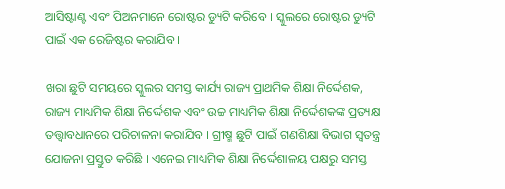ଆସିଷ୍ଟାଣ୍ଟ ଏବଂ ପିଅନମାନେ ରୋଷ୍ଟର ଡ୍ୟୁଟି କରିବେ । ସ୍କୁଲରେ ରୋଷ୍ଟର ଡ୍ୟୁଟି ପାଇଁ ଏକ ରେଜିଷ୍ଟର କରାଯିବ ।

ଖରା ଛୁଟି ସମୟରେ ସ୍କୁଲର ସମସ୍ତ କାର୍ଯ୍ୟ ରାଜ୍ୟ ପ୍ରାଥମିକ ଶିକ୍ଷା ନିର୍ଦ୍ଦେଶକ, ରାଜ୍ୟ ମାଧ୍ୟମିକ ଶିକ୍ଷା ନିର୍ଦ୍ଦେଶକ ଏବଂ ଉଚ୍ଚ ମାଧ୍ୟମିକ ଶିକ୍ଷା ନିର୍ଦ୍ଦେଶକଙ୍କ ପ୍ରତ୍ୟକ୍ଷ ତତ୍ତ୍ବାବଧାନରେ ପରିଚାଳନା କରାଯିବ । ଗ୍ରୀଷ୍ମ ଛୁଟି ପାଇଁ ଗଣଶିକ୍ଷା ବିଭାଗ ସ୍ୱତନ୍ତ୍ର ଯୋଜନା ପ୍ରସ୍ତୁତ କରିଛି । ଏନେଇ ମାଧ୍ୟମିକ ଶିକ୍ଷା ନିର୍ଦ୍ଦେଶାଳୟ ପକ୍ଷରୁ ସମସ୍ତ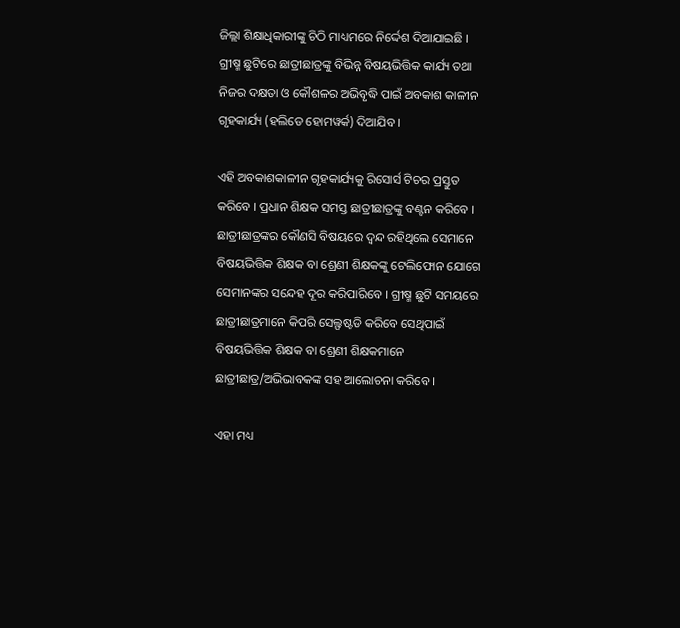ଜିଲ୍ଲା ଶିକ୍ଷାଧିକାରୀଙ୍କୁ ଚିଠି ମାଧ୍ୟମରେ ନିର୍ଦ୍ଦେଶ ଦିଆଯାଇଛି । ଗ୍ରୀଷ୍ମ ଛୁଟିରେ ଛାତ୍ରୀଛାତ୍ରଙ୍କୁ ବିଭିନ୍ନ ବିଷୟଭିତ୍ତିକ କାର୍ଯ୍ୟ ତଥା ନିଜର ଦକ୍ଷତା ଓ କୌଶଳର ଅଭିବୃଦ୍ଧି ପାଇଁ ଅବକାଶ କାଳୀନ ଗୃହକାର୍ଯ୍ୟ (ହଲିଡେ ହୋମୱର୍କ) ଦିଆଯିବ ।

ଏହି ଅବକାଶକାଳୀନ ଗୃହକାର୍ଯ୍ୟକୁ ରିସୋର୍ସ ଟିଚର ପ୍ରସ୍ତୁତ କରିବେ । ପ୍ରଧାନ ଶିକ୍ଷକ ସମସ୍ତ ଛାତ୍ରୀଛାତ୍ରଙ୍କୁ ବଣ୍ଟନ କରିବେ । ଛାତ୍ରୀଛାତ୍ରଙ୍କର କୌଣସି ବିଷୟରେ ଦ୍ୱନ୍ଦ ରହିଥିଲେ ସେମାନେ ବିଷୟଭିତ୍ତିକ ଶିକ୍ଷକ ବା ଶ୍ରେଣୀ ଶିକ୍ଷକଙ୍କୁ ଟେଲିଫୋନ ଯୋଗେ ସେମାନଙ୍କର ସନ୍ଦେହ ଦୂର କରିପାରିବେ । ଗ୍ରୀଷ୍ମ ଛୁଟି ସମୟରେ ଛାତ୍ରୀଛାତ୍ରମାନେ କିପରି ସେଲ୍ଫଷ୍ଟଡି କରିବେ ସେଥିପାଇଁ ବିଷୟଭିତ୍ତିକ ଶିକ୍ଷକ ବା ଶ୍ରେଣୀ ଶିକ୍ଷକମାନେ ଛାତ୍ରୀଛାତ୍ର/ଅଭିଭାବକଙ୍କ ସହ ଆଲୋଚନା କରିବେ ।

ଏହା ମଧ୍ୟ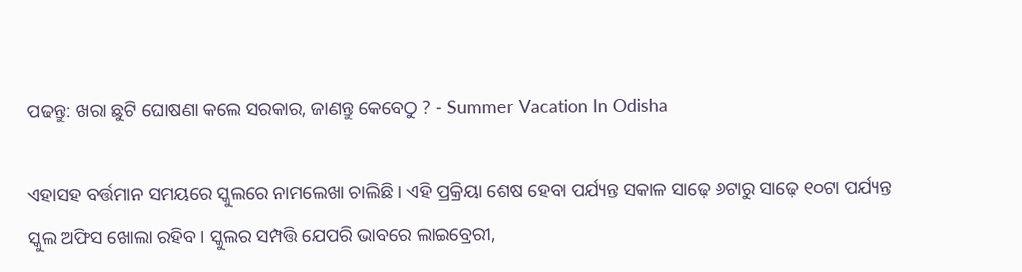ପଢନ୍ତୁ: ଖରା ଛୁଟି ଘୋଷଣା କଲେ ସରକାର, ଜାଣନ୍ତୁ କେବେଠୁ ? - Summer Vacation In Odisha

ଏହାସହ ବର୍ତ୍ତମାନ ସମୟରେ ସ୍କୁଲରେ ନାମଲେଖା ଚାଲିଛି । ଏହି ପ୍ରକ୍ରିୟା ଶେଷ ହେବା ପର୍ଯ୍ୟନ୍ତ ସକାଳ ସାଢ଼େ ୬ଟାରୁ ସାଢ଼େ ୧୦ଟା ପର୍ଯ୍ୟନ୍ତ ସ୍କୁଲ ଅଫିସ ଖୋଲା ରହିବ। ସ୍କୁଲର ସମ୍ପତ୍ତି ଯେପରି ଭାବରେ ଲାଇବ୍ରେରୀ,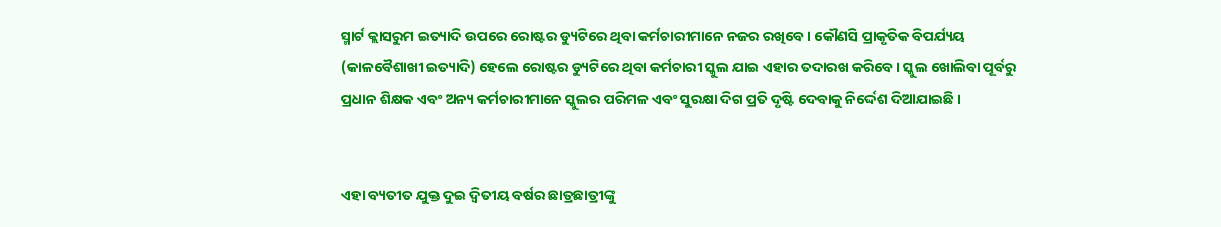ସ୍ମାର୍ଟ କ୍ଲାସରୁମ ଇତ୍ୟାଦି ଉପରେ ରୋଷ୍ଟର ଡ୍ୟୁଟିରେ ଥିବା କର୍ମଚାରୀମାନେ ନଜର ରଖିବେ । କୌଣସି ପ୍ରାକୃତିକ ବିପର୍ଯ୍ୟୟ (କାଳବୈଶାଖୀ ଇତ୍ୟାଦି) ହେଲେ ରୋଷ୍ଟର ଡ୍ୟୁଟିରେ ଥିବା କର୍ମଚାରୀ ସ୍କୁଲ ଯାଇ ଏହାର ତଦାରଖ କରିବେ । ସ୍କୁଲ ଖୋଲିବା ପୂର୍ବରୁ ପ୍ରଧାନ ଶିକ୍ଷକ ଏବଂ ଅନ୍ୟ କର୍ମଚାରୀମାନେ ସ୍କୁଲର ପରିମଳ ଏବଂ ସୁରକ୍ଷା ଦିଗ ପ୍ରତି ଦୃଷ୍ଟି ଦେବାକୁ ନିର୍ଦ୍ଦେଶ ଦିଆଯାଇଛି ।


ଏହା ବ୍ୟତୀତ ଯୁକ୍ତ ଦୁଇ ଦ୍ୱିତୀୟ ବର୍ଷର ଛାତ୍ରଛାତ୍ରୀଙ୍କୁ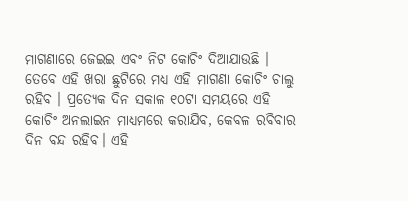ମାଗଣାରେ ଜେଇଇ ଏବଂ ନିଟ କୋଚିଂ ଦିଆଯାଉଛି । ତେବେ ଏହି ଖରା ଛୁଟିରେ ମଧ୍ୟ ଏହି ମାଗଣା କୋଚିଂ ଚାଲୁ ରହିବ । ପ୍ରତ୍ୟେକ ଦିନ ସକାଳ ୧୦ଟା ସମୟରେ ଏହି କୋଚିଂ ଅନଲାଇନ ମାଧ୍ୟମରେ କରାଯିବ, କେବଳ ରବିବାର ଦିନ ବନ୍ଦ ରହିବ। ଏହି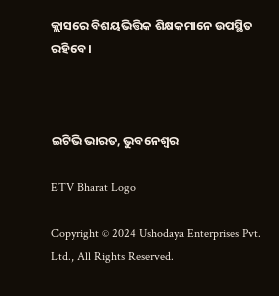କ୍ଲାସରେ ବିଶୟଭିତ୍ତିକ ଶିକ୍ଷକମାନେ ଉପସ୍ଥିତ ରହିବେ ।



ଇଟିଭି ଭାରତ, ଭୁବନେଶ୍ୱର

ETV Bharat Logo

Copyright © 2024 Ushodaya Enterprises Pvt. Ltd., All Rights Reserved.